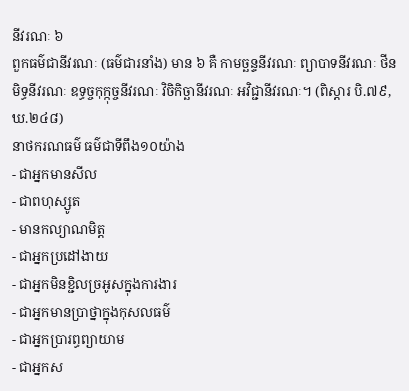នីវរណៈ ៦
ពួកធម៌ជានីវរណៈ (ធម៌ជារនាំង) មាន ៦ គឺ កាមច្ឆន្ទនីវរណៈ ព្យាបាទនីវរណៈ ថីនមិទ្ធនីវរណៈ ឧទ្ធច្ចកុក្កុច្ចនីវរណៈ វិចិកិច្ឆានីវរណៈ អវិជ្ជានីវរណៈ។ (ពិស្តារ បិ.៧៩, ឃ.២៤៨)
នាថករណធម៌ ធម៌ជាទីពឹង១០យ៉ាង
- ជាអ្នកមានសីល
- ជាពហុស្សូត
- មានកល្យាណមិត្ត
- ជាអ្នកប្រដៅងាយ
- ជាអ្នកមិនខ្ជិលច្រអូសក្នុងការងារ
- ជាអ្នកមានប្រាថ្នាក្នុងកុសលធម៌
- ជាអ្នកប្រារព្ធព្យាយាម
- ជាអ្នកស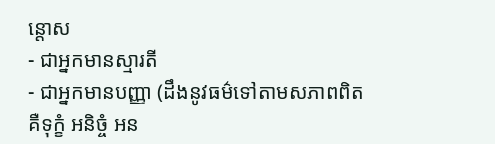ន្តោស
- ជាអ្នកមានស្មារតី
- ជាអ្នកមានបញ្ញា (ដឹងនូវធម៌ទៅតាមសភាពពិត គឺទុក្ខំ អនិច្ចំ អន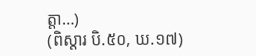ត្តា…)
(ពិស្តារ បិ.៥០, ឃ.១៧)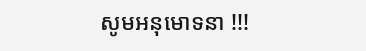សូមអនុមោទនា !!!